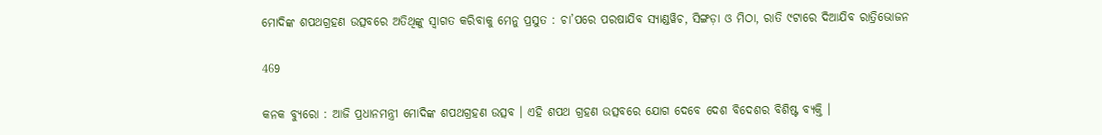ମୋଦିଙ୍କ ଶପଥଗ୍ରହଣ ଉତ୍ସବରେ ଅତିଥିଙ୍କୁ ସ୍ୱାଗତ କରିବାକୁ ମେନୁ ପ୍ରସୁତ : ଚା’ପରେ ପରଷାଯିବ ସ୍ୟାଣ୍ଡୱିଚ, ସିଙ୍ଗଡ଼ା ଓ ମିଠା, ରାତି ୯ଟାରେ ଦିଆଯିବ ରାତ୍ରିଭୋଜନ

469

କନକ ବ୍ୟୁରୋ : ଆଜି ପ୍ରଧାନମନ୍ତ୍ରୀ ମୋଦିଙ୍କ ଶପଥଗ୍ରହଣ ଉତ୍ସବ । ଏହି ଶପଥ ଗ୍ରହଣ ଉତ୍ସବରେ ଯୋଗ ଦେବେ ଦେଶ ବିଦେଶର ବିଶିଷ୍ଟ ବ୍ୟକ୍ତି ।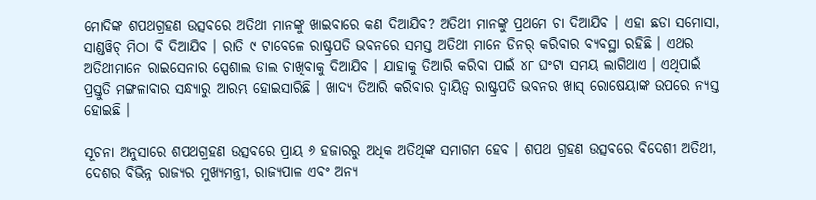ମୋଦିଙ୍କ ଶପଥଗ୍ରହଣ ଉତ୍ସବରେ ଅତିଥୀ ମାନଙ୍କୁ ଖାଇବାରେ କଣ ଦିଆଯିବ? ଅତିଥୀ ମାନଙ୍କୁ ପ୍ରଥମେ ଚା ଦିଆଯିବ । ଏହା ଛଡା ସମୋସା, ସାଣ୍ଡୱିଚ୍ ମିଠା ବି ଦିଆଯିବ । ରାତି ୯ ଟାବେଳେ ରାଷ୍ଟ୍ରପତି ଭବନରେ ସମସ୍ତ ଅତିଥୀ ମାନେ ଡିନର୍ କରିବାର ବ୍ୟବସ୍ଥା ରହିଛି । ଏଥର ଅତିଥୀମାନେ ରାଇସେନାର ସ୍ପେଶାଲ ଡାଲ ଚାଖିବାକୁ ଦିଆଯିବ । ଯାହାକୁ ତିଆରି କରିବା ପାଇଁ ୪୮ ଘଂଟା ସମୟ ଲାଗିଥାଏ । ଏଥିପାଇଁ ପ୍ରସ୍ତୁତି ମଙ୍ଗଳାବାର ସନ୍ଧ୍ୟାରୁ ଆରମ୍ଭ ହୋଇସାରିଛି । ଖାଦ୍ୟ ତିଆରି କରିବାର ଦ୍ୱାୟିତ୍ୱ ରାଷ୍ଟ୍ରପତି ଭବନର ଖାସ୍ ରୋଷେୟାଙ୍କ ଉପରେ ନ୍ୟସ୍ତ ହୋଇଛି ।

ସୂଚନା ଅନୁସାରେ ଶପଥଗ୍ରହଣ ଉତ୍ସବରେ ପ୍ରାୟ ୬ ହଜାରରୁ ଅଧିକ ଅତିଥିଙ୍କ ସମାଗମ ହେବ । ଶପଥ ଗ୍ରହଣ ଉତ୍ସବରେ ବିଦେଶୀ ଅତିଥୀ, ଦେଶର ବିଭିନ୍ନ ରାଜ୍ୟର ମୁଖ୍ୟମନ୍ତ୍ରୀ, ରାଜ୍ୟପାଳ ଏବଂ ଅନ୍ୟ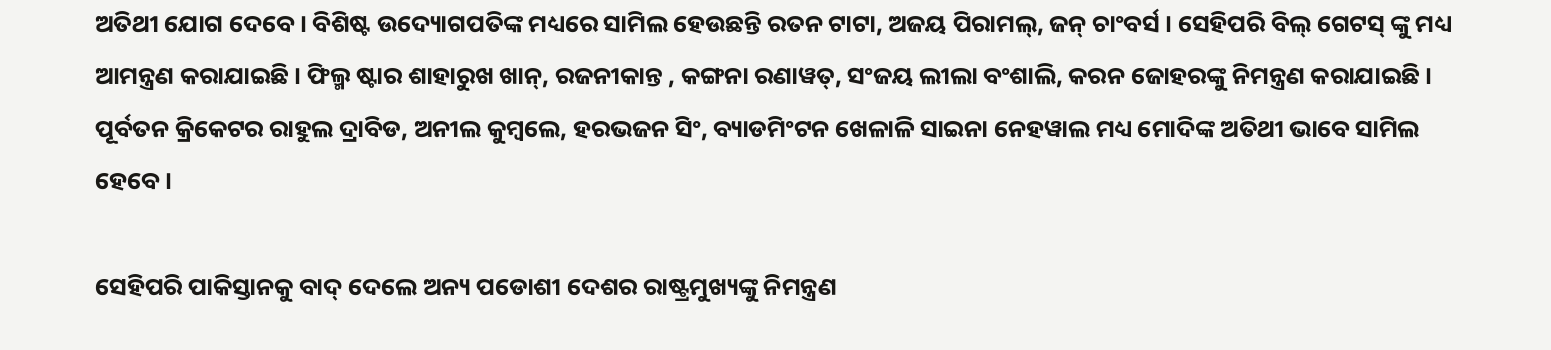ଅତିଥୀ ଯୋଗ ଦେବେ । ବିଶିଷ୍ଟ ଉଦ୍ୟୋଗପତିଙ୍କ ମଧ୍ୟରେ ସାମିଲ ହେଉଛନ୍ତି ରତନ ଟାଟା, ଅଜୟ ପିରାମଲ୍, ଜନ୍ ଚାଂବର୍ସ । ସେହିପରି ବିଲ୍ ଗେଟସ୍ ଙ୍କୁ ମଧ୍ୟ ଆମନ୍ତ୍ରଣ କରାଯାଇଛି । ଫିଲ୍ମ ଷ୍ଟାର ଶାହାରୁଖ ଖାନ୍, ରଜନୀକାନ୍ତ , କଙ୍ଗନା ରଣାୱତ୍, ସଂଜୟ ଲୀଲା ବଂଶାଲି, କରନ ଜୋହରଙ୍କୁ ନିମନ୍ତ୍ରଣ କରାଯାଇଛି । ପୂର୍ବତନ କ୍ରିକେଟର ରାହୁଲ ଦ୍ରାବିଡ, ଅନୀଲ କୁମ୍ୱଲେ, ହରଭଜନ ସିଂ, ବ୍ୟାଡମିଂଟନ ଖେଳାଳି ସାଇନା ନେହୱାଲ ମଧ୍ୟ ମୋଦିଙ୍କ ଅତିଥୀ ଭାବେ ସାମିଲ ହେବେ ।

ସେହିପରି ପାକିସ୍ତାନକୁ ବାଦ୍ ଦେଲେ ଅନ୍ୟ ପଡୋଶୀ ଦେଶର ରାଷ୍ଟ୍ରମୁଖ୍ୟଙ୍କୁ ନିମନ୍ତ୍ରଣ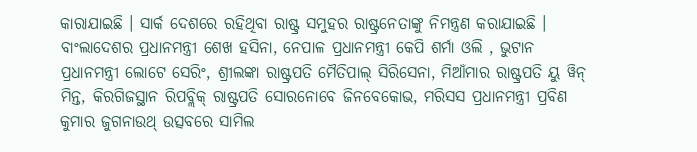କାରାଯାଇଛି । ସାର୍କ ଦେଶରେ ରହିଥିବା ରାଷ୍ଟ୍ର ସମୁହର ରାଷ୍ଟ୍ରନେତାଙ୍କୁ ନିମନ୍ତ୍ରଣ କରାଯାଇଛି । ବାଂଲାଦେଶର ପ୍ରଧାନମନ୍ତ୍ରୀ ଶେଖ ହସିନା, ନେପାଳ ପ୍ରଧାନମନ୍ତ୍ରୀ କେପି ଶର୍ମା ଓଲି , ଭୁଟାନ ପ୍ରଧାନମନ୍ତ୍ରୀ ଲୋଟେ ସେରିଂ, ଶ୍ରୀଲଙ୍କା ରାଷ୍ଟ୍ରପତି ମୈତିପାଲ୍ ସିରିସେନା, ମିଆଁମାର ରାଷ୍ଟ୍ରପତି ୟୁ ୱିନ୍ ମିନ୍ତ, କିରଗିଜସ୍ଥାନ ରିପବ୍ଲିକ୍ ରାଷ୍ଟ୍ରପତି ସୋରନୋବେ ଜିନବେକୋଭ, ମରିସସ ପ୍ରଧାନମନ୍ତ୍ରୀ ପ୍ରବିଣ କୁମାର ଜୁଗନାଉଥ୍ ଉତ୍ସବରେ ସାମିଲ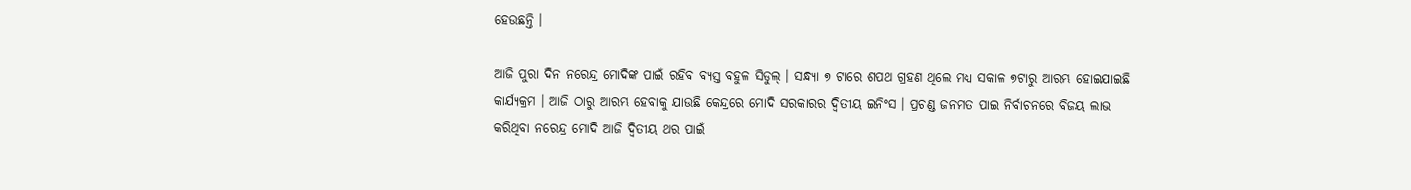ହେଉଛନ୍ତି ।

ଆଜି ପୁରା ଦିନ ନରେନ୍ଦ୍ର ମୋଦିଙ୍କ ପାଇଁ ରହିବ ବ୍ୟସ୍ତ ବହୁଳ ସିଡୁଲ୍ । ସନ୍ଧ୍ୟା ୭ ଟାରେ ଶପଥ ଗ୍ରହଣ ଥିଲେ ମଧ୍ୟ ସକାଳ ୭ଟାରୁ ଆରମ୍ଭ ହୋଇଯାଇଛି କାର୍ଯ୍ୟକ୍ରମ । ଆଜି ଠାରୁ ଆରମ୍ଭ ହେବାକୁ ଯାଉଛି କେନ୍ଦ୍ରରେ ମୋଦି ସରକାରର ଦ୍ୱିତୀୟ ଇନିଂସ । ପ୍ରଚଣ୍ଡ ଜନମତ ପାଇ ନିର୍ବାଚନରେ ବିଜୟ ଲାଭ କରିଥିବା ନରେନ୍ଦ୍ର ମୋଦି ଆଜି ଦ୍ୱିତୀୟ ଥର ପାଇଁ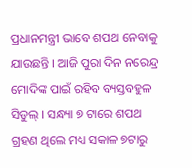ପ୍ରଧାନମନ୍ତ୍ରୀ ଭାବେ ଶପଥ ନେବାକୁ ଯାଉଛନ୍ତି । ଆଜି ପୁରା ଦିନ ନରେନ୍ଦ୍ର ମୋଦିଙ୍କ ପାଇଁ ରହିବ ବ୍ୟସ୍ତବହୁଳ ସିଡୁଲ୍ । ସନ୍ଧ୍ୟା ୭ ଟାରେ ଶପଥ ଗ୍ରହଣ ଥିଲେ ମଧ୍ୟ ସକାଳ ୭ଟାରୁ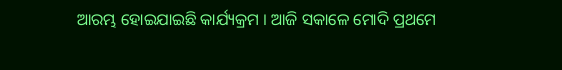ଆରମ୍ଭ ହୋଇଯାଇଛି କାର୍ଯ୍ୟକ୍ରମ । ଆଜି ସକାଳେ ମୋଦି ପ୍ରଥମେ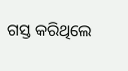ଗସ୍ତ କରିଥିଲେ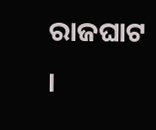ରାଜଘାଟ ।